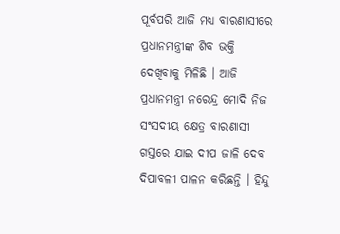ପୂର୍ବପରି ଆଜି ମଧ୍ୟ ବାରଣାସୀରେ ପ୍ରଧାନମନ୍ତ୍ରୀଙ୍କ ଶିବ ଭକ୍ତି ଦେଖିବାକୁ ମିଳିଛି । ଆଜି ପ୍ରଧାନମନ୍ତ୍ରୀ ନରେନ୍ଦ୍ର ମୋଦି ନିଜ ସଂସଦୀୟ କ୍ଷେତ୍ର ବାରଣାସୀ ଗସ୍ତରେ ଯାଇ ଦୀପ ଜାଳି ଦେବ ଦିପାବଳୀ ପାଳନ କରିଛନ୍ତି । ହିନ୍ଦୁ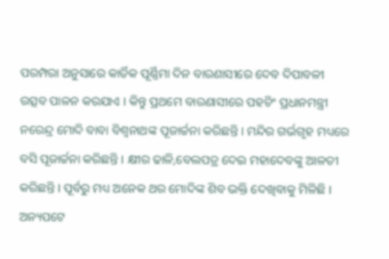ପରମ୍ପରା ଅନୁସାରେ କାର୍ତିକ ପୂର୍ଣ୍ଣିମା ଦିନ ବାରଣାସୀରେ ଦେବ ଦିପାବଳୀ ଉତ୍ସବ ପାଳନ କରଯାଏ । କିନ୍ତୁ ପ୍ରଥମେ ବାରଣାସୀରେ ପହଚିଂ ପ୍ରଧାନମନ୍ତ୍ରୀ ନରେନ୍ଦ୍ର ମୋଦି ବାବା ବିଶ୍ୱନାଥଙ୍କ ପୂଜାର୍ଚ୍ଚନା କରିଛନ୍ତି । ମନ୍ଦିର ଗର୍ଭଗୃହ ମଧ୍ୟରେ ବସି ପୂଜାର୍ଚ୍ଚନା କରିଛନ୍ତି । କ୍ଷୀର ଢାଳି,ବେଲପତ୍ର ଦେଇ ମହାଦେବଙ୍କୁ ଆଳତୀ କରିଛନ୍ତି । ପୂର୍ବରୁ ମଧ୍ୟ ଅନେକ ଥର ମୋଦିଙ୍କ ଶିବ ଭକ୍ତି ଦେଖିବାକୁ ମିଳିଛି ।
ଅନ୍ୟପଟେ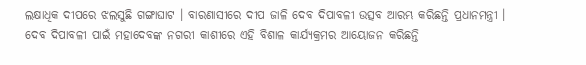ଲକ୍ଷାଧିକ ଦୀପରେ ଝଲସୁଛି ଗଙ୍ଗାଘାଟ । ବାରଣାସୀରେ ଦୀପ ଜାଳି ଦେବ ଦିପାବଳୀ ଉତ୍ସବ ଆରମ୍ଭ କରିଛନ୍ତି ପ୍ରଧାନମନ୍ତ୍ରୀ । ଦେବ ଦିପାବଳୀ ପାଇଁ ମହାଦେବଙ୍କ ନଗରୀ କାଶୀରେ ଏହି ବିଶାଳ କାର୍ଯ୍ୟକ୍ରମର ଆୟୋଜନ କରିଛନ୍ତି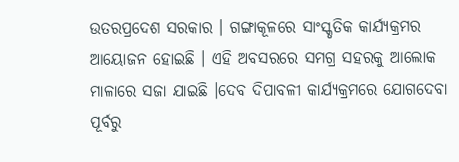ଉତରପ୍ରଦେଶ ସରକାର । ଗଙ୍ଗାକୂଳରେ ସାଂସ୍କୃତିକ କାର୍ଯ୍ୟକ୍ରମର ଆୟୋଜନ ହୋଇଛି । ଏହି ଅବସରରେ ସମଗ୍ର ସହରକୁ ଆଲୋକ ମାଳାରେ ସଜା ଯାଇଛି ।ଦେବ ଦିପାବଳୀ କାର୍ଯ୍ୟକ୍ରମରେ ଯୋଗଦେବା ପୂର୍ବରୁ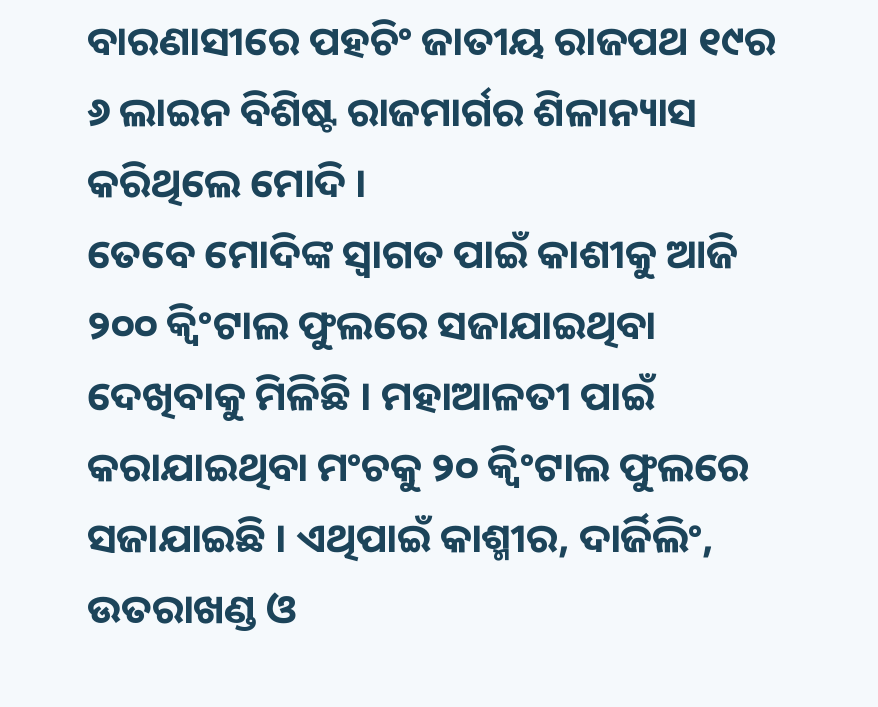ବାରଣାସୀରେ ପହଚିଂ ଜାତୀୟ ରାଜପଥ ୧୯ର ୬ ଲାଇନ ବିଶିଷ୍ଟ ରାଜମାର୍ଗର ଶିଳାନ୍ୟାସ କରିଥିଲେ ମୋଦି ।
ତେବେ ମୋଦିଙ୍କ ସ୍ୱାଗତ ପାଇଁ କାଶୀକୁ ଆଜି ୨୦୦ କ୍ୱିଂଟାଲ ଫୁଲରେ ସଜାଯାଇଥିବା ଦେଖିବାକୁ ମିଳିଛି । ମହାଆଳତୀ ପାଇଁ କରାଯାଇଥିବା ମଂଚକୁ ୨୦ କ୍ୱିଂଟାଲ ଫୁଲରେ ସଜାଯାଇଛି । ଏଥିପାଇଁ କାଶ୍ମୀର, ଦାର୍ଜିଲିଂ, ଉତରାଖଣ୍ଡ ଓ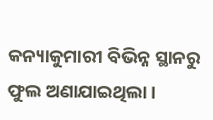କନ୍ୟାକୁମାରୀ ବିଭିନ୍ନ ସ୍ଥାନରୁ ଫୁଲ ଅଣାଯାଇଥିଲା ।